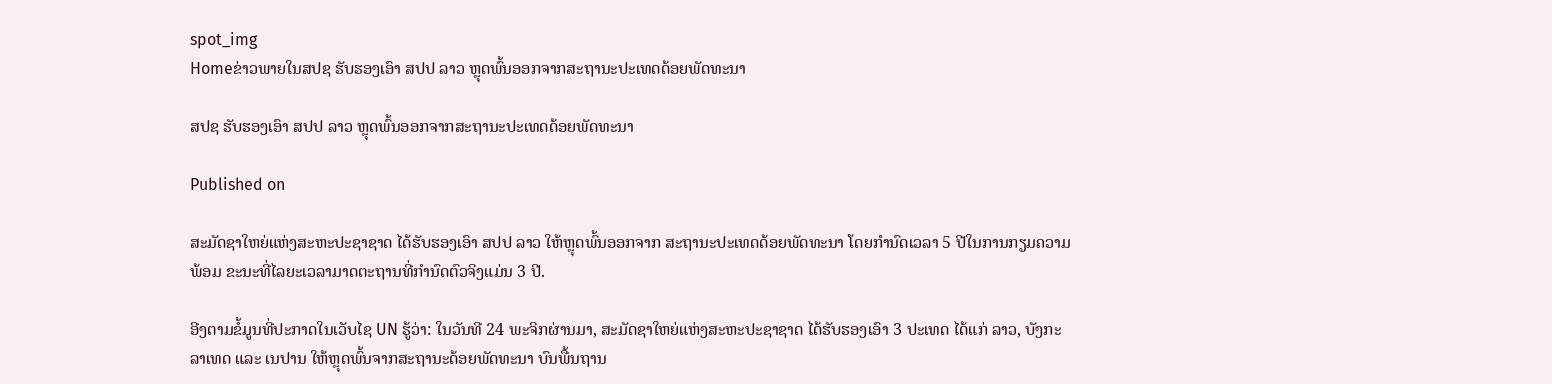spot_img
Homeຂ່າວພາຍໃນສປຊ ຮັບຮອງເອົາ ສປປ ລາວ ຫຼຸດພົ້ນອອກຈາກສະຖານະປະເທດດ້ອຍພັດທະນາ

ສປຊ ຮັບຮອງເອົາ ສປປ ລາວ ຫຼຸດພົ້ນອອກຈາກສະຖານະປະເທດດ້ອຍພັດທະນາ

Published on

ສະມັດຊາໃຫຍ່ແຫ່ງສະຫະປະຊາຊາດ ໄດ້ຮັບຮອງເອົາ ສປປ ລາວ ໃຫ້ຫຼຸດພົ້ນອອກຈາກ ສະຖານະປະເທດດ້ອຍພັດທະນາ ໂດຍກຳນົດເວລາ 5 ປີໃນການກຽມຄວາມພ້ອມ ຂະນະທີ່ໄລຍະເວລາມາດຕະຖານທີ່ກຳນົດຕົວຈິງແມ່ນ 3 ປີ.

ອີງຕາມຂໍ້ມູນທີ່ປະກາດໃນເວັບໄຊ UN ຮູ້ວ່າ: ໃນວັນທີ 24 ພະຈິກຜ່ານມາ, ສະມັດຊາໃຫຍ່ແຫ່ງສະຫະປະຊາຊາດ ໄດ້ຮັບຮອງເອົາ 3 ປະເທດ ໄດ້ແກ່ ລາວ, ບັງກະລາເທດ ແລະ ເນປານ ໃຫ້ຫຼຸດພົ້ນຈາກສະຖານະດ້ອຍພັດທະນາ ບົນພື້ນຖານ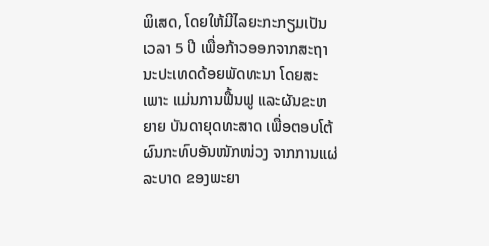ພິເສດ, ໂດຍໃຫ້ມີໄລຍະກະກຽມເປັນເວລາ 5 ປີ ເພື່ອກ້າວອອກຈາກສະຖານະປະເທດດ້ອຍພັດທະນາ ໂດຍສະເພາະ ແມ່ນການຟື້ນຟູ ແລະຜັນຂະຫຍາຍ ບັນດາຍຸດທະສາດ ເພື່ອຕອບໂຕ້ ຜົນກະທົບອັນໜັກໜ່ວງ ຈາກການແຜ່ລະບາດ ຂອງພະຍາ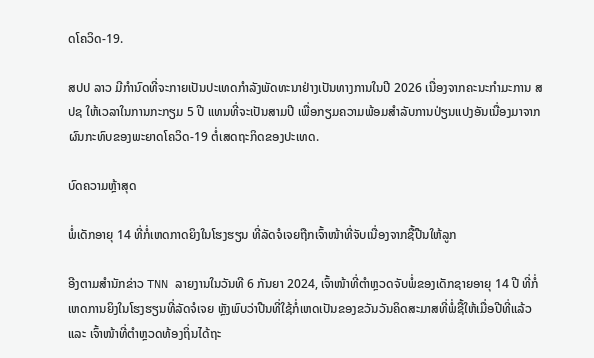ດໂຄວິດ-19.

ສປປ ລາວ ມີກຳນົດທີ່ຈະກາຍເປັນປະເທດກຳລັງພັດທະນາຢ່າງເປັນທາງການໃນປີ 2026 ເນື່ອງຈາກຄະນະກຳມະການ ສປຊ ໃຫ້ເວລາໃນການກະກຽມ 5 ປີ ແທນທີ່ຈະເປັນສາມປີ ເພື່ອກຽມຄວາມພ້ອມສຳລັບການປ່ຽນແປງອັນເນື່ອງມາຈາກຜົນກະທົບຂອງພະຍາດໂຄວິດ-19 ຕໍ່ເສດຖະກິດຂອງປະເທດ.

ບົດຄວາມຫຼ້າສຸດ

ພໍ່ເດັກອາຍຸ 14 ທີ່ກໍ່ເຫດກາດຍິງໃນໂຮງຮຽນ ທີ່ລັດຈໍເຈຍຖືກເຈົ້າໜ້າທີ່ຈັບເນື່ອງຈາກຊື້ປືນໃຫ້ລູກ

ອີງຕາມສຳນັກຂ່າວ TNN ລາຍງານໃນວັນທີ 6 ກັນຍາ 2024, ເຈົ້າໜ້າທີ່ຕຳຫຼວດຈັບພໍ່ຂອງເດັກຊາຍອາຍຸ 14 ປີ ທີ່ກໍ່ເຫດການຍິງໃນໂຮງຮຽນທີ່ລັດຈໍເຈຍ ຫຼັງພົບວ່າປືນທີ່ໃຊ້ກໍ່ເຫດເປັນຂອງຂວັນວັນຄິດສະມາສທີ່ພໍ່ຊື້ໃຫ້ເມື່ອປີທີ່ແລ້ວ ແລະ ເຈົ້າໜ້າທີ່ຕຳຫຼວດທ້ອງຖິ່ນໄດ້ຖະ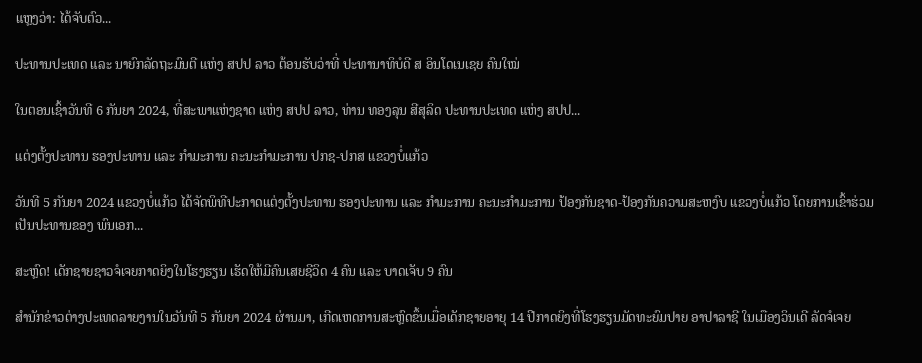ແຫຼງວ່າ: ໄດ້ຈັບຕົວ...

ປະທານປະເທດ ແລະ ນາຍົກລັດຖະມົນຕີ ແຫ່ງ ສປປ ລາວ ຕ້ອນຮັບວ່າທີ່ ປະທານາທິບໍດີ ສ ອິນໂດເນເຊຍ ຄົນໃໝ່

ໃນຕອນເຊົ້າວັນທີ 6 ກັນຍາ 2024, ທີ່ສະພາແຫ່ງຊາດ ແຫ່ງ ສປປ ລາວ, ທ່ານ ທອງລຸນ ສີສຸລິດ ປະທານປະເທດ ແຫ່ງ ສປປ...

ແຕ່ງຕັ້ງປະທານ ຮອງປະທານ ແລະ ກຳມະການ ຄະນະກຳມະການ ປກຊ-ປກສ ແຂວງບໍ່ແກ້ວ

ວັນທີ 5 ກັນຍາ 2024 ແຂວງບໍ່ແກ້ວ ໄດ້ຈັດພິທີປະກາດແຕ່ງຕັ້ງປະທານ ຮອງປະທານ ແລະ ກຳມະການ ຄະນະກຳມະການ ປ້ອງກັນຊາດ-ປ້ອງກັນຄວາມສະຫງົບ ແຂວງບໍ່ແກ້ວ ໂດຍການເຂົ້າຮ່ວມເປັນປະທານຂອງ ພົນເອກ...

ສະຫຼົດ! ເດັກຊາຍຊາວຈໍເຈຍກາດຍິງໃນໂຮງຮຽນ ເຮັດໃຫ້ມີຄົນເສຍຊີວິດ 4 ຄົນ ແລະ ບາດເຈັບ 9 ຄົນ

ສຳນັກຂ່າວຕ່າງປະເທດລາຍງານໃນວັນທີ 5 ກັນຍາ 2024 ຜ່ານມາ, ເກີດເຫດການສະຫຼົດຂຶ້ນເມື່ອເດັກຊາຍອາຍຸ 14 ປີກາດຍິງທີ່ໂຮງຮຽນມັດທະຍົມປາຍ ອາປາລາຊີ ໃນເມືອງວິນເດີ ລັດຈໍເຈຍ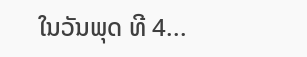ໃນວັນພຸດ ທີ 4...